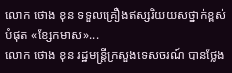លោក ថោង ខុន ទទួលគ្រឿងឥស្សរិយយសថ្នាក់ខ្ពស់បំផុត «ខ្សែកមាស»...
លោក ថោង ខុន រដ្ឋមន្ត្រីក្រសួងទេសចរណ៍ បានថ្លែង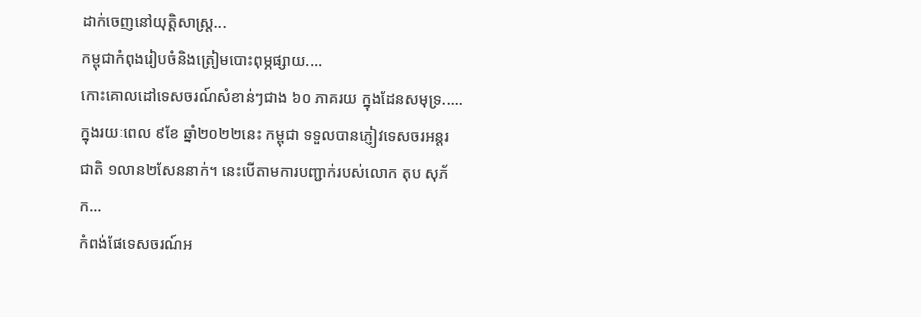ដាក់ចេញនៅយុត្តិសាស្ត្រ...
កម្ពុជាកំពុងរៀបចំនិងត្រៀមបោះពុម្ភផ្សាយ....
កោះគោលដៅទេសចរណ៍សំខាន់ៗជាង ៦០ ភាគរយ ក្នុងដែនសមុទ្រ.....
ក្នុងរយៈពេល ៩ខែ ឆ្នាំ២០២២នេះ កម្ពុជា ទទួលបានភ្ញៀវទេសចរអន្តរជាតិ ១លាន២សែននាក់។ នេះបើតាមការបញ្ជាក់របស់លោក តុប សុភ័ក...
កំពង់ផែទេសចរណ៍អ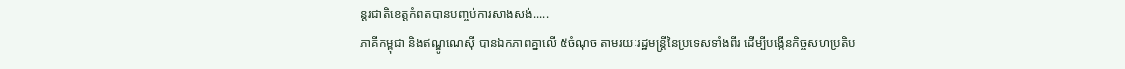ន្តរជាតិខេត្តកំពតបានបញ្ចប់ការសាងសង់.....
ភាគីកម្ពុជា និងឥណ្ឌូណេស៊ី បានឯកភាពគ្នាលើ ៥ចំណុច តាមរយៈរដ្ឋមន្រ្តីនៃប្រទេសទាំងពីរ ដើម្បីបង្កើនកិច្ចសហប្រតិប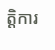ត្តិការ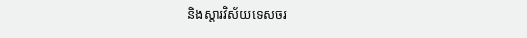និងស្តារវិស័យទេសចរ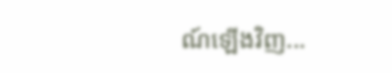ណ៍ឡើងវិញ...